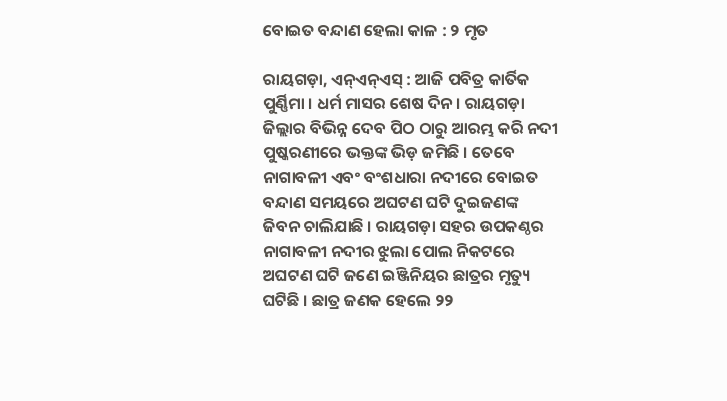ବୋଇତ ବନ୍ଦାଣ ହେଲା କାଳ : ୨ ମୃତ

ରାୟଗଡ଼ା, ଏନ୍ଏନ୍ଏସ୍ : ଆଜି ପବିତ୍ର କାର୍ତିକ ପୁର୍ଣ୍ଣିମା । ଧର୍ମ ମାସର ଶେଷ ଦିନ । ରାୟଗଡ଼ା ଜିଲ୍ଲାର ବିଭିନ୍ନ ଦେବ ପିଠ ଠାରୁ ଆରମ୍ଭ କରି ନଦୀ ପୁଷ୍କରଣୀରେ ଭକ୍ତଙ୍କ ଭିଡ଼ ଜମିଛି । ତେବେ ନାଗାବଳୀ ଏବଂ ବଂଶଧାରା ନଦୀରେ ବୋଇତ ବନ୍ଦାଣ ସମୟରେ ଅଘଟଣ ଘଟି ଦୁଇଜଣଙ୍କ ଜିବନ ଚାଲିଯାଛି । ରାୟଗଡ଼ା ସହର ଉପକଣ୍ଠର ନାଗାବଳୀ ନଦୀର ଝୁଲା ପୋଲ ନିକଟରେ ଅଘଟଣ ଘଟି ଜଣେ ଇଞ୍ଜିନିୟର ଛାତ୍ରର ମୃତ୍ୟୁ ଘଟିଛି । ଛାତ୍ର ଜଣକ ହେଲେ ୨୨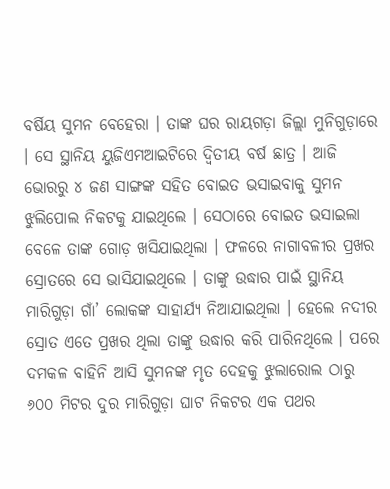ବର୍ଷିୟ ସୁମନ ବେହେରା । ତାଙ୍କ ଘର ରାୟଗଡ଼ା ଜିଲ୍ଲା ମୁନିଗୁଡ଼ାରେ । ସେ ସ୍ଥାନିୟ ୟୁଜିଏମଆଇଟିରେ ଦ୍ୱିତୀୟ ବର୍ଷ ଛାତ୍ର । ଆଜି ଭୋରରୁ ୪ ଜଣ ସାଙ୍ଗଙ୍କ ସହିତ ବୋଇତ ଭସାଇବାକୁ ସୁମନ ଝୁଲିପୋଲ ନିକଟକୁ ଯାଇଥିଲେ । ସେଠାରେ ବୋଇତ ଭସାଇଲା ବେଳେ ତାଙ୍କ ଗୋଡ଼ ଖସିଯାଇଥିଲା । ଫଳରେ ନାଗାବଳୀର ପ୍ରଖର ସ୍ରୋତରେ ସେ ଭାସିଯାଇଥିଲେ । ତାଙ୍କୁ ଉଦ୍ଧାର ପାଇଁ ସ୍ଥାନିୟ ମାରିଗୁଡ଼ା ଗାଁ’ ଲୋକଙ୍କ ସାହାର୍ଯ୍ୟ ନିଆଯାଇଥିଲା । ହେଲେ ନଦୀର ସ୍ରୋତ ଏତେ ପ୍ରଖର ଥିଲା ତାଙ୍କୁ ଉଦ୍ଧାର କରି ପାରିନଥିଲେ । ପରେ ଦମକଳ ବାହିନି ଆସି ସୁମନଙ୍କ ମୃତ ଦେହକୁ ଝୁଲାରୋଲ ଠାରୁ ୬୦୦ ମିଟର ଦୁର ମାରିଗୁଡ଼ା ଘାଟ ନିକଟର ଏକ ପଥର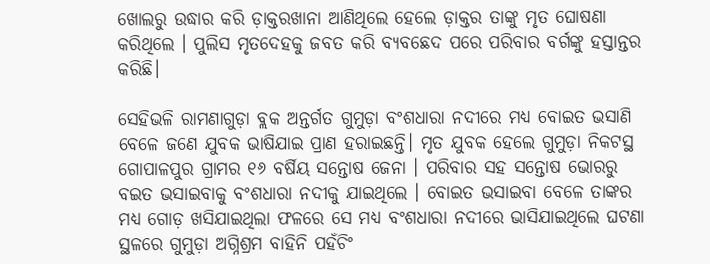ଖୋଲରୁ ଉଦ୍ଧାର କରି ଡ଼ାକ୍ତରଖାନା ଆଣିଥିଲେ ହେଲେ ଡ଼ାକ୍ତର ତାଙ୍କୁ ମୃତ ଘୋଷଣା କରିଥିଲେ । ପୁଲିସ ମୃତଦେହକୁ ଜବତ କରି ବ୍ୟବଛେଦ ପରେ ପରିବାର ବର୍ଗଙ୍କୁ ହସ୍ତାନ୍ତର କରିଛି।

ସେହିଭଳି ରାମଣାଗୁଡ଼ା ବ୍ଲକ ଅନ୍ତର୍ଗତ ଗୁମୁଡ଼ା ବଂଶଧାରା ନଦୀରେ ମଧ୍ୟ ବୋଇତ ଭସାଣି ବେଳେ ଜଣେ ଯୁବକ ଭାଷିଯାଇ ପ୍ରାଣ ହରାଇଛନ୍ତି। ମୃତ ଯୁବକ ହେଲେ ଗୁମୁଡ଼ା ନିକଟସ୍ଥ ଗୋପାଳପୁର ଗ୍ରାମର ୧୬ ବର୍ଷିୟ ସନ୍ତୋଷ ଜେନା । ପରିବାର ସହ ସନ୍ତୋଷ ଭୋରରୁ ବଇତ ଭସାଇବାକୁ ବଂଶଧାରା ନଦୀକୁ ଯାଇଥିଲେ । ବୋଇତ ଭସାଇବା ବେଳେ ତାଙ୍କର ମଧ୍ୟ ଗୋଡ଼ ଖସିଯାଇଥିଲା ଫଳରେ ସେ ମଧ୍ୟ ବଂଶଧାରା ନଦୀରେ ଭାସିଯାଇଥିଲେ ଘଟଣା ସ୍ଥଳରେ ଗୁମୁଡ଼ା ଅଗ୍ନିଶ୍ରମ ବାହିନି ପହଁଚିଂ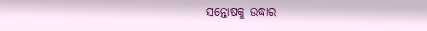ସନ୍ତୋଷକୁ ଉଦ୍ଧାର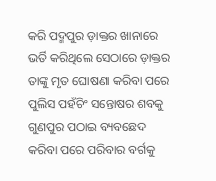କରି ପଦ୍ମପୁର ଡ଼ାକ୍ତର ଖାନାରେ ଭର୍ତି କରିଥିଲେ ସେଠାରେ ଡ଼ାକ୍ତର ତାଙ୍କୁ ମୃତ ଘୋଷଣା କରିବା ପରେ ପୁଲିସ ପହଁଚିଂ ସନ୍ତୋଷର ଶବକୁ ଗୁଣପୁର ପଠାଇ ବ୍ୟବଛେଦ କରିବା ପରେ ପରିବାର ବର୍ଗକୁ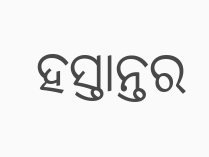ହସ୍ତାନ୍ତର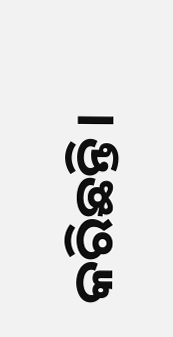କରିଛନ୍ତି।